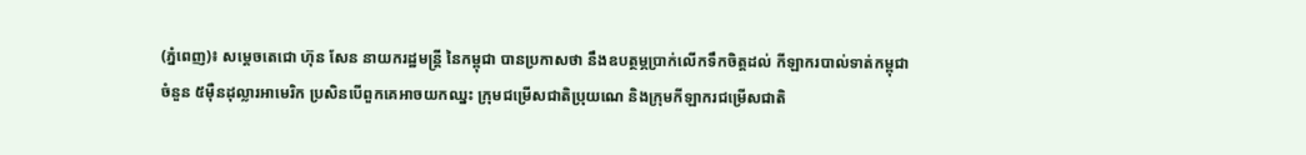(ភ្នំពេញ)៖ សម្តេចតេជោ ហ៊ុន សែន នាយករដ្ឋមន្រ្តី នៃកម្ពុជា បានប្រកាសថា នឹងឧបត្ថម្ភប្រាក់លើកទឹកចិត្តដល់ កីឡាករបាល់ទាត់កម្ពុជាចំនួន ៥ម៉ឺនដុល្លារអាមេរិក ប្រសិនបើពួកគេអាចយកឈ្នះ ក្រុមជម្រើសជាតិប្រុយណេ និងក្រុមកីឡាករជម្រើសជាតិ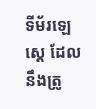ទីម័រឡេស្តេ ដែលនឹងត្រូ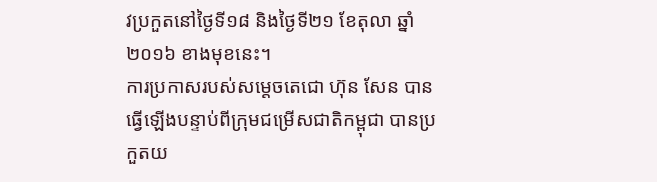វប្រកួតនៅថ្ងៃទី១៨ និងថ្ងៃទី២១ ខែតុលា ឆ្នាំ២០១៦ ខាងមុខនេះ។
ការប្រកាសរបស់សម្តេចតេជោ ហ៊ុន សែន បានធ្វើឡើងបន្ទាប់ពីក្រុមជម្រើសជាតិកម្ពុជា បានប្រកួតយ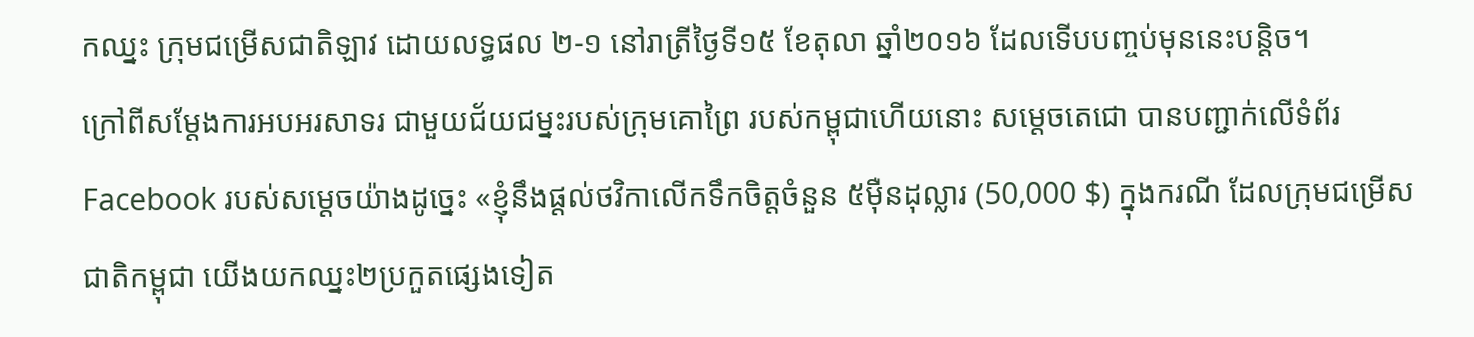កឈ្នះ ក្រុមជម្រើសជាតិឡាវ ដោយលទ្ធផល ២-១ នៅរាត្រីថ្ងៃទី១៥ ខែតុលា ឆ្នាំ២០១៦ ដែលទើបបញ្ចប់មុននេះបន្តិច។
ក្រៅពីសម្តែងការអបអរសាទរ ជាមួយជ័យជម្នះរបស់ក្រុមគោព្រៃ របស់កម្ពុជាហើយនោះ សម្តេចតេជោ បានបញ្ជាក់លើទំព័រ Facebook របស់សម្តេចយ៉ាងដូច្នេះ «ខ្ញុំនឹងផ្តល់ថវិកាលើកទឹកចិត្តចំនួន ៥ម៉ឺនដុល្លារ (50,000 $) ក្នុងករណី ដែលក្រុមជម្រើសជាតិកម្ពុជា យើងយកឈ្នះ២ប្រកួតផ្សេងទៀត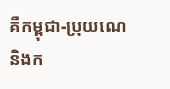គឺកម្ពុជា-ប្រុយណេនិងក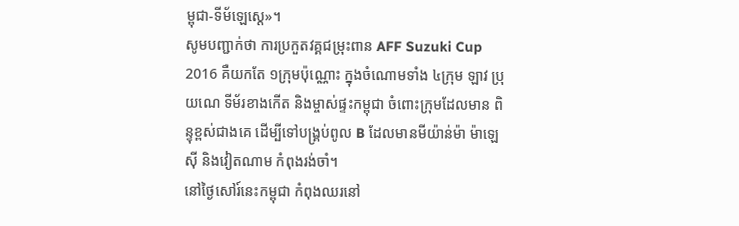ម្ពុជា-ទីម័ឡេស្តេ»។
សូមបញ្ជាក់ថា ការប្រកួតវគ្គជម្រុះពាន AFF Suzuki Cup 2016 គឺយកតែ ១ក្រុមប៉ុណ្ណោះ ក្នុងចំណោមទាំង ៤ក្រុម ឡាវ ប្រុយណេ ទីម័រខាងកើត និងម្ចាស់ផ្ទះកម្ពុជា ចំពោះក្រុមដែលមាន ពិន្ទុខ្ពស់ជាងគេ ដើម្បីទៅបង្រ្គប់ពូល B ដែលមានមីយ៉ាន់ម៉ា ម៉ាឡេស៊ី និងវៀតណាម កំពុងរង់ចាំ។
នៅថ្ងៃសៅរ៍នេះកម្ពុជា កំពុងឈរនៅ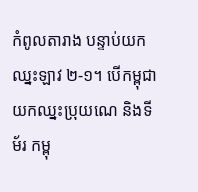កំពូលតារាង បន្ទាប់យកឈ្នះឡាវ ២-១។ បើកម្ពុជា យកឈ្នះប្រុយណេ និងទីម័រ កម្ពុ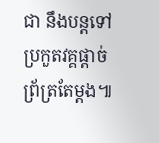ជា នឹងបន្តទៅប្រកួតវគ្គផ្តាច់ព្រ័ត្រតែម្តង៕